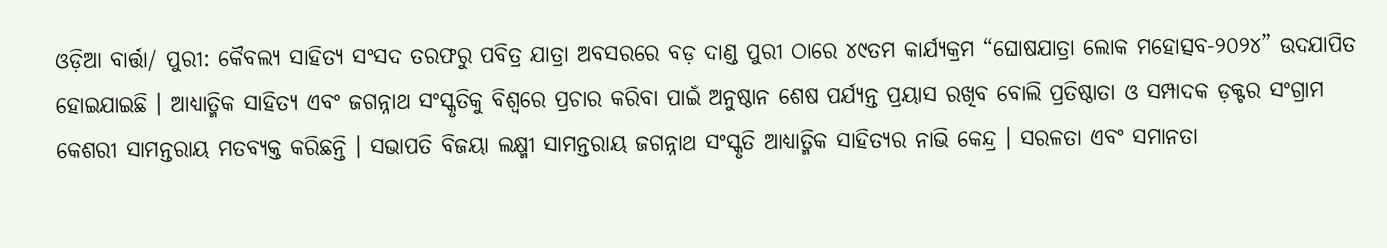ଓଡ଼ିଆ ବାର୍ତ୍ତା/ ପୁରୀ: କୈବଲ୍ୟ ସାହିତ୍ୟ ସଂସଦ ତରଫରୁ ପବିତ୍ର ଯାତ୍ରା ଅବସରରେ ବଡ଼ ଦାଣ୍ଡ ପୁରୀ ଠାରେ ୪୯ତମ କାର୍ଯ୍ୟକ୍ରମ “ଘୋଷଯାତ୍ରା ଲୋକ ମହୋତ୍ସବ-୨୦୨୪” ଉଦଯାପିତ ହୋଇଯାଇଛି । ଆଧ୍ୟାତ୍ମିକ ସାହିତ୍ୟ ଏବଂ ଜଗନ୍ନାଥ ସଂସ୍କୃତିକୁ ବିଶ୍ଵରେ ପ୍ରଚାର କରିବା ପାଇଁ ଅନୁଷ୍ଠାନ ଶେଷ ପର୍ଯ୍ୟନ୍ତ ପ୍ରୟାସ ରଖିବ ବୋଲି ପ୍ରତିଷ୍ଠାତା ଓ ସମ୍ପାଦକ ଡ଼କ୍ଟର ସଂଗ୍ରାମ କେଶରୀ ସାମନ୍ତରାୟ ମତବ୍ୟକ୍ତ କରିଛନ୍ତି । ସଭାପତି ବିଜୟା ଲକ୍ଷ୍ମୀ ସାମନ୍ତରାୟ ଜଗନ୍ନାଥ ସଂସ୍କୃତି ଆଧ୍ୟାତ୍ମିକ ସାହିତ୍ୟର ନାଭି କେନ୍ଦ୍ର । ସରଳତା ଏବଂ ସମାନତା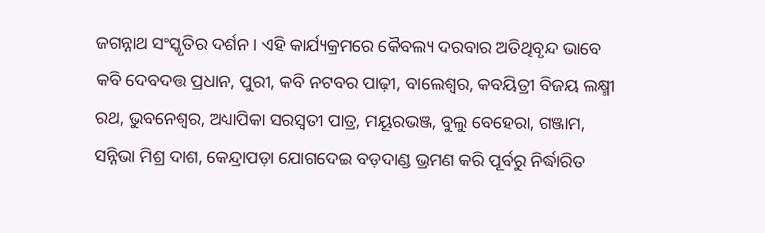ଜଗନ୍ନାଥ ସଂସ୍କୃତିର ଦର୍ଶନ । ଏହି କାର୍ଯ୍ୟକ୍ରମରେ କୈବଲ୍ୟ ଦରବାର ଅତିଥିବୃନ୍ଦ ଭାବେ କବି ଦେବଦତ୍ତ ପ୍ରଧାନ, ପୁରୀ, କବି ନଟବର ପାଢ଼ୀ, ବାଲେଶ୍ଵର, କବୟିତ୍ରୀ ବିଜୟ ଲକ୍ଷ୍ମୀ ରଥ, ଭୁବନେଶ୍ୱର, ଅଧ୍ୟାପିକା ସରସ୍ଵତୀ ପାତ୍ର, ମୟୂରଭଞ୍ଜ, ବୁଲୁ ବେହେରା, ଗଞ୍ଜାମ, ସନ୍ନିଭା ମିଶ୍ର ଦାଶ, କେନ୍ଦ୍ରାପଡ଼ା ଯୋଗଦେଇ ବଡ଼ଦାଣ୍ଡ ଭ୍ରମଣ କରି ପୂର୍ବରୁ ନିର୍ଦ୍ଧାରିତ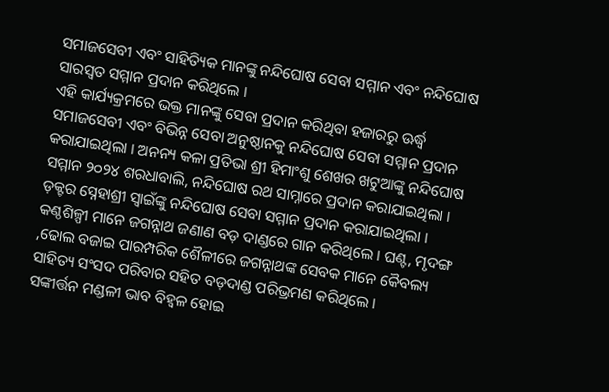ସମାଜସେବୀ ଏବଂ ସାହିତ୍ୟିକ ମାନଙ୍କୁ ନନ୍ଦିଘୋଷ ସେବା ସମ୍ମାନ ଏବଂ ନନ୍ଦିଘୋଷ ସାରସ୍ବତ ସମ୍ମାନ ପ୍ରଦାନ କରିଥିଲେ ।
ଏହି କାର୍ଯ୍ୟକ୍ରମରେ ଭକ୍ତ ମାନଙ୍କୁ ସେବା ପ୍ରଦାନ କରିଥିବା ହଜାରରୁ ଊର୍ଦ୍ଧ୍ବ ସମାଜସେବୀ ଏବଂ ବିଭିନ୍ନ ସେବା ଅନୁଷ୍ଠାନକୁ ନନ୍ଦିଘୋଷ ସେବା ସମ୍ମାନ ପ୍ରଦାନ କରାଯାଇଥିଲା । ଅନନ୍ୟ କଳା ପ୍ରତିଭା ଶ୍ରୀ ହିମାଂଶୁ ଶେଖର ଖଟୁଆଙ୍କୁ ନନ୍ଦିଘୋଷ ସମ୍ମାନ ୨୦୨୪ ଶରଧାବାଲି, ନନ୍ଦିଘୋଷ ରଥ ସାମ୍ନାରେ ପ୍ରଦାନ କରାଯାଇଥିଲା । ଡ଼କ୍ଟର ସ୍ନେହାଶ୍ରୀ ସ୍ୱାଇଁଙ୍କୁ ନନ୍ଦିଘୋଷ ସେବା ସମ୍ମାନ ପ୍ରଦାନ କରାଯାଇଥିଲା । କଣ୍ଠଶିଳ୍ପୀ ମାନେ ଜଗନ୍ନାଥ ଜଣାଣ ବଡ଼ ଦାଣ୍ଡରେ ଗାନ କରିଥିଲେ । ଘଣ୍ଟ, ମୃଦଙ୍ଗ ,ଢୋଲ ବଜାଇ ପାରମ୍ପରିକ ଶୈଳୀରେ ଜଗନ୍ନାଥଙ୍କ ସେବକ ମାନେ କୈବଲ୍ୟ ସାହିତ୍ୟ ସଂସଦ ପରିବାର ସହିତ ବଡ଼ଦାଣ୍ଡ ପରିଭ୍ରମଣ କରିଥିଲେ ।
ସଙ୍କୀର୍ତ୍ତନ ମଣ୍ଡଳୀ ଭାବ ବିହ୍ବଳ ହୋଇ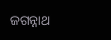ଜଗନ୍ନାଥ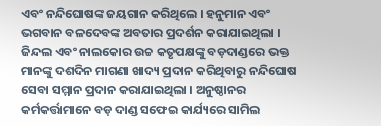ଏବଂ ନନ୍ଦିଘୋଷଙ୍କ ଜୟଗାନ କରିଥିଲେ । ହନୁମାନ ଏବଂ ଭଗବାନ ବଳଦେବଙ୍କ ଅବତାର ପ୍ରଦର୍ଶନ କରାଯାଇଥିଲା । ଜିନ୍ଦଲ ଏବଂ ନାଲକୋର ଉଚ୍ଚ କତୃପକ୍ଷଙ୍କୁ ବଡ଼ଦାଣ୍ଡରେ ଭକ୍ତ ମାନଙ୍କୁ ଦଶଦିନ ମାଗଣା ଖାଦ୍ୟ ପ୍ରଦାନ କରିଥିବାରୁ ନନ୍ଦିଘୋଷ ସେବା ସମ୍ମାନ ପ୍ରଦାନ କରାଯାଇଥିଲା । ଅନୁଷ୍ଠାନର କର୍ମକର୍ତ୍ତାମାନେ ବଡ଼ ଦାଣ୍ଡ ସଫେଇ କାର୍ଯ୍ୟରେ ସାମିଲ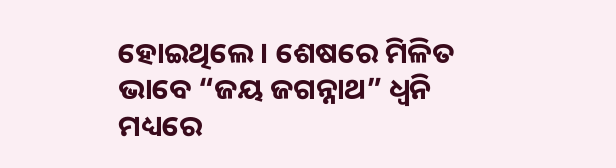ହୋଇଥିଲେ । ଶେଷରେ ମିଳିତ ଭାବେ “ଜୟ ଜଗନ୍ନାଥ” ଧ୍ବନି ମଧ୍ୟରେ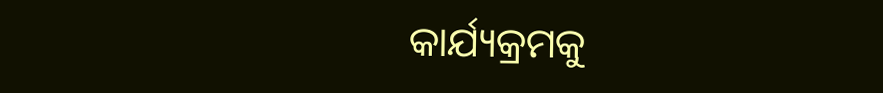କାର୍ଯ୍ୟକ୍ରମକୁ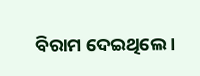ବିରାମ ଦେଇଥିଲେ ।